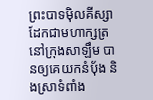ព្រះបាទម៉ិលគីស្សាដែកជាមហាក្សត្រនៅក្រុងសាឡឹម បានឲ្យគេយកនំប៉័ង និងស្រាទំពាំង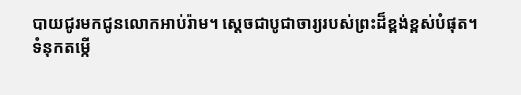បាយជូរមកជូនលោកអាប់រ៉ាម។ ស្ដេចជាបូជាចារ្យរបស់ព្រះដ៏ខ្ពង់ខ្ពស់បំផុត។
ទំនុកតម្កើ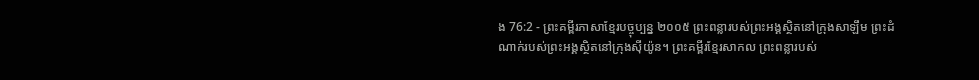ង 76:2 - ព្រះគម្ពីរភាសាខ្មែរបច្ចុប្បន្ន ២០០៥ ព្រះពន្លារបស់ព្រះអង្គស្ថិតនៅក្រុងសាឡឹម ព្រះដំណាក់របស់ព្រះអង្គស្ថិតនៅក្រុងស៊ីយ៉ូន។ ព្រះគម្ពីរខ្មែរសាកល ព្រះពន្លារបស់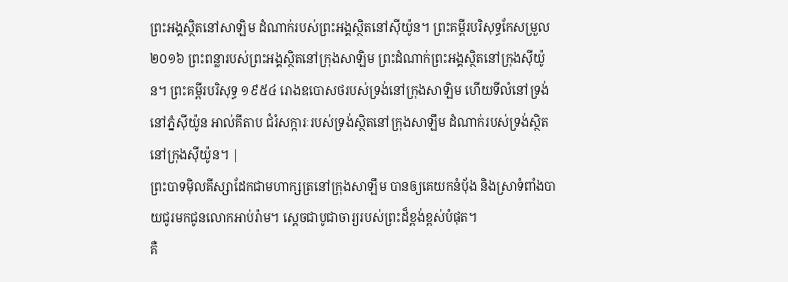ព្រះអង្គស្ថិតនៅសាឡិម ដំណាក់របស់ព្រះអង្គស្ថិតនៅស៊ីយ៉ូន។ ព្រះគម្ពីរបរិសុទ្ធកែសម្រួល ២០១៦ ព្រះពន្លារបស់ព្រះអង្គស្ថិតនៅក្រុងសាឡិម ព្រះដំណាក់ព្រះអង្គស្ថិតនៅក្រុងស៊ីយ៉ូន។ ព្រះគម្ពីរបរិសុទ្ធ ១៩៥៤ រោងឧបោសថរបស់ទ្រង់នៅក្រុងសាឡិម ហើយទីលំនៅទ្រង់នៅភ្នំស៊ីយ៉ូន អាល់គីតាប ជំរំសក្ការៈរបស់ទ្រង់ស្ថិតនៅក្រុងសាឡឹម ដំណាក់របស់ទ្រង់ស្ថិតនៅក្រុងស៊ីយ៉ូន។ |
ព្រះបាទម៉ិលគីស្សាដែកជាមហាក្សត្រនៅក្រុងសាឡឹម បានឲ្យគេយកនំប៉័ង និងស្រាទំពាំងបាយជូរមកជូនលោកអាប់រ៉ាម។ ស្ដេចជាបូជាចារ្យរបស់ព្រះដ៏ខ្ពង់ខ្ពស់បំផុត។
គឺ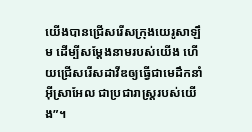យើងបានជ្រើសរើសក្រុងយេរូសាឡឹម ដើម្បីសម្តែងនាមរបស់យើង ហើយជ្រើសរើសដាវីឌឲ្យធ្វើជាមេដឹកនាំអ៊ីស្រាអែល ជាប្រជារាស្ត្ររបស់យើង”។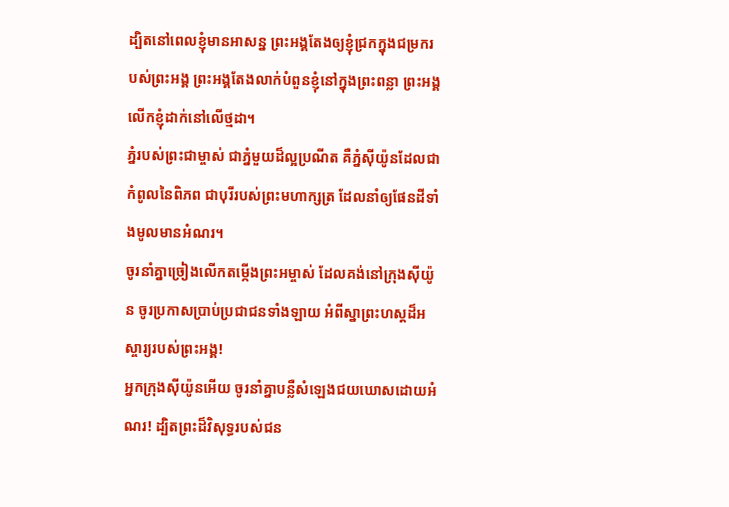ដ្បិតនៅពេលខ្ញុំមានអាសន្ន ព្រះអង្គតែងឲ្យខ្ញុំជ្រកក្នុងជម្រករបស់ព្រះអង្គ ព្រះអង្គតែងលាក់បំពួនខ្ញុំនៅក្នុងព្រះពន្លា ព្រះអង្គលើកខ្ញុំដាក់នៅលើថ្មដា។
ភ្នំរបស់ព្រះជាម្ចាស់ ជាភ្នំមួយដ៏ល្អប្រណីត គឺភ្នំស៊ីយ៉ូនដែលជាកំពូលនៃពិភព ជាបុរីរបស់ព្រះមហាក្សត្រ ដែលនាំឲ្យផែនដីទាំងមូលមានអំណរ។
ចូរនាំគ្នាច្រៀងលើកតម្កើងព្រះអម្ចាស់ ដែលគង់នៅក្រុងស៊ីយ៉ូន ចូរប្រកាសប្រាប់ប្រជាជនទាំងឡាយ អំពីស្នាព្រះហស្ដដ៏អស្ចារ្យរបស់ព្រះអង្គ!
អ្នកក្រុងស៊ីយ៉ូនអើយ ចូរនាំគ្នាបន្លឺសំឡេងជយឃោសដោយអំណរ! ដ្បិតព្រះដ៏វិសុទ្ធរបស់ជន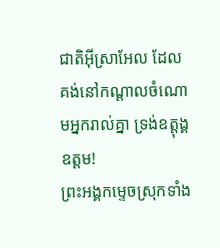ជាតិអ៊ីស្រាអែល ដែលគង់នៅកណ្ដាលចំណោមអ្នករាល់គ្នា ទ្រង់ឧត្ដុង្គឧត្ដម!
ព្រះអង្គកម្ទេចស្រុកទាំង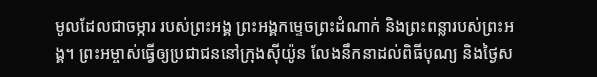មូលដែលជាចម្ការ របស់ព្រះអង្គ ព្រះអង្គកម្ទេចព្រះដំណាក់ និងព្រះពន្លារបស់ព្រះអង្គ។ ព្រះអម្ចាស់ធ្វើឲ្យប្រជាជននៅក្រុងស៊ីយ៉ូន លែងនឹកនាដល់ពិធីបុណ្យ និងថ្ងៃស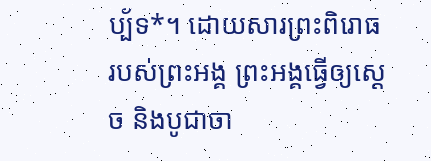ប្ប័ទ*។ ដោយសារព្រះពិរោធរបស់ព្រះអង្គ ព្រះអង្គធ្វើឲ្យស្ដេច និងបូជាចា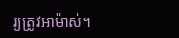រ្យត្រូវអាម៉ាស់។